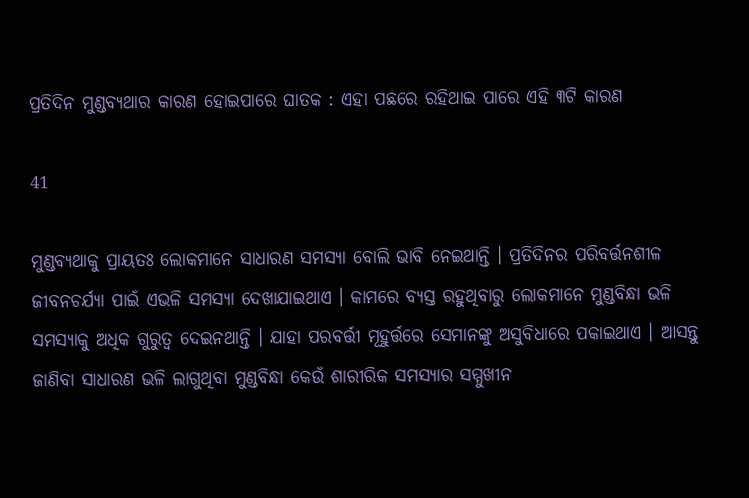ପ୍ରତିଦିନ ମୁଣ୍ଡବ୍ୟଥାର କାରଣ ହୋଇପାରେ ଘାତକ : ଏହା ପଛରେ ରହିଥାଇ ପାରେ ଏହି ୩ଟି କାରଣ

41

ମୁଣ୍ଡବ୍ୟଥାକୁ ପ୍ରାୟତଃ ଲୋକମାନେ ସାଧାରଣ ସମସ୍ୟା ବୋଲି ଭାବି ନେଇଥାନ୍ତି । ପ୍ରତିଦିନର ପରିବର୍ତ୍ତନଶୀଳ ଜୀବନଚର୍ଯ୍ୟା ପାଇଁ ଏଭଳି ସମସ୍ୟା ଦେଖାଯାଇଥାଏ । କାମରେ ବ୍ୟସ୍ତ ରହୁଥିବାରୁ ଲୋକମାନେ ମୁଣ୍ଡବିନ୍ଧା ଭଳି ସମସ୍ୟାକୁ ଅଧିକ ଗୁରୁତ୍ୱ ଦେଇନଥାନ୍ତି । ଯାହା ପରବର୍ତ୍ତୀ ମୂହୁର୍ତ୍ତରେ ସେମାନଙ୍କୁ ଅସୁବିଧାରେ ପକାଇଥାଏ । ଆସନ୍ତୁ ଜାଣିବା ସାଧାରଣ ଭଳି ଲାଗୁଥିବା ମୁଣ୍ଡବିନ୍ଧା କେଉଁ ଶାରୀରିକ ସମସ୍ୟାର ସମ୍ମୁଖୀନ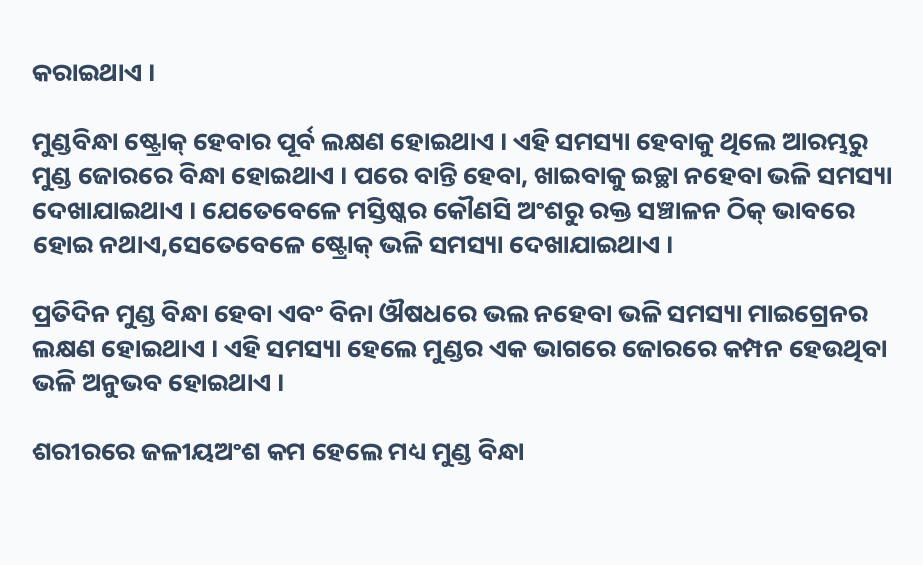କରାଇଥାଏ ।

ମୁଣ୍ଡବିନ୍ଧା ଷ୍ଟ୍ରୋକ୍ ହେବାର ପୂର୍ବ ଲକ୍ଷଣ ହୋଇଥାଏ । ଏହି ସମସ୍ୟା ହେବାକୁ ଥିଲେ ଆରମ୍ଭରୁ ମୁଣ୍ଡ ଜୋରରେ ବିନ୍ଧା ହୋଇଥାଏ । ପରେ ବାନ୍ତି ହେବା, ଖାଇବାକୁ ଇଚ୍ଛା ନହେବା ଭଳି ସମସ୍ୟା ଦେଖାଯାଇଥାଏ । ଯେତେବେଳେ ମସ୍ତିଷ୍କର କୌଣସି ଅଂଶରୁ ରକ୍ତ ସଞ୍ଚାଳନ ଠିକ୍ ଭାବରେ ହୋଇ ନଥାଏ,ସେତେବେଳେ ଷ୍ଟ୍ରୋକ୍ ଭଳି ସମସ୍ୟା ଦେଖାଯାଇଥାଏ ।

ପ୍ରତିଦିନ ମୁଣ୍ଡ ବିନ୍ଧା ହେବା ଏବଂ ବିନା ଔଷଧରେ ଭଲ ନହେବା ଭଳି ସମସ୍ୟା ମାଇଗ୍ରେନର ଲକ୍ଷଣ ହୋଇଥାଏ । ଏହି ସମସ୍ୟା ହେଲେ ମୁଣ୍ଡର ଏକ ଭାଗରେ ଜୋରରେ କମ୍ପନ ହେଉଥିବା ଭଳି ଅନୁଭବ ହୋଇଥାଏ ।

ଶରୀରରେ ଜଳୀୟଅଂଶ କମ ହେଲେ ମଧ୍ୟ ମୁଣ୍ଡ ବିନ୍ଧା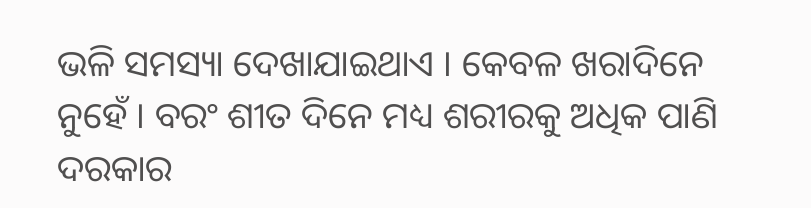ଭଳି ସମସ୍ୟା ଦେଖାଯାଇଥାଏ । କେବଳ ଖରାଦିନେ ନୁହେଁ । ବରଂ ଶୀତ ଦିନେ ମଧ୍ୟ ଶରୀରକୁ ଅଧିକ ପାଣି ଦରକାର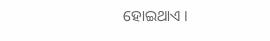ହୋଇଥାଏ ।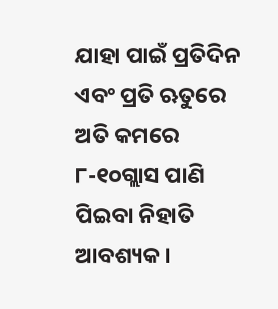ଯାହା ପାଇଁ ପ୍ରତିଦିନ ଏବଂ ପ୍ରତି ଋତୁରେ ଅତି କମରେ ୮-୧୦ଗ୍ଲାସ ପାଣି ପିଇବା ନିହାତି ଆବଶ୍ୟକ ।